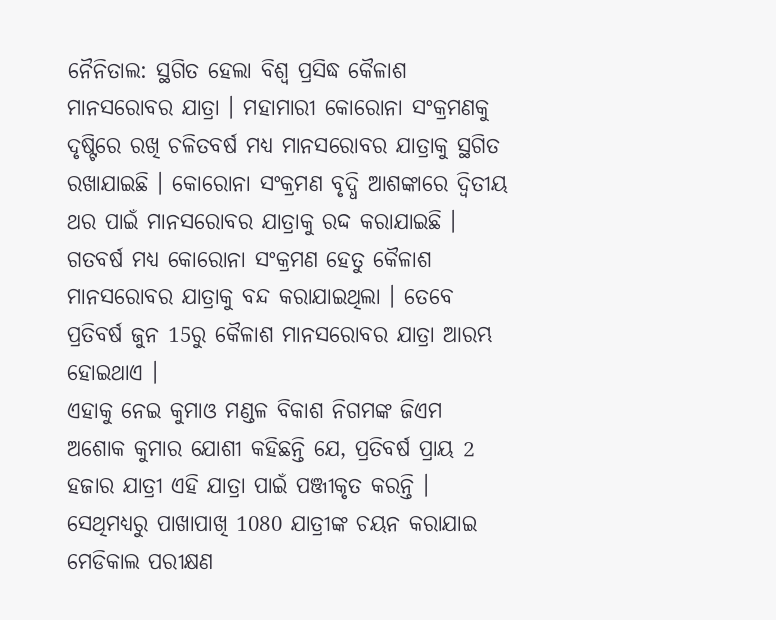ନୈନିତାଲ: ସ୍ଥଗିତ ହେଲା ବିଶ୍ବ ପ୍ରସିଦ୍ଧ କୈଳାଶ ମାନସରୋବର ଯାତ୍ରା । ମହାମାରୀ କୋରୋନା ସଂକ୍ରମଣକୁ ଦୃଷ୍ଟିରେ ରଖି ଚଳିତବର୍ଷ ମଧ୍ୟ ମାନସରୋବର ଯାତ୍ରାକୁ ସ୍ଥଗିତ ରଖାଯାଇଛି । କୋରୋନା ସଂକ୍ରମଣ ବୃଦ୍ଧି ଆଶଙ୍କାରେ ଦ୍ବିତୀୟ ଥର ପାଇଁ ମାନସରୋବର ଯାତ୍ରାକୁ ରଦ୍ଦ କରାଯାଇଛି ।
ଗତବର୍ଷ ମଧ୍ୟ କୋରୋନା ସଂକ୍ରମଣ ହେତୁ କୈଳାଶ ମାନସରୋବର ଯାତ୍ରାକୁ ବନ୍ଦ କରାଯାଇଥିଲା । ତେବେ ପ୍ରତିବର୍ଷ ଜୁନ 15ରୁ କୈଳାଶ ମାନସରୋବର ଯାତ୍ରା ଆରମ୍ଭ ହୋଇଥାଏ ।
ଏହାକୁ ନେଇ କୁମାଓ ମଣ୍ଡଳ ବିକାଶ ନିଗମଙ୍କ ଜିଏମ ଅଶୋକ କୁମାର ଯୋଶୀ କହିଛନ୍ତି ଯେ, ପ୍ରତିବର୍ଷ ପ୍ରାୟ 2 ହଜାର ଯାତ୍ରୀ ଏହି ଯାତ୍ରା ପାଇଁ ପଞ୍ଜୀକୃତ କରନ୍ତି । ସେଥିମଧ୍ୟରୁ ପାଖାପାଖି 1080 ଯାତ୍ରୀଙ୍କ ଚୟନ କରାଯାଇ ମେଡିକାଲ ପରୀକ୍ଷଣ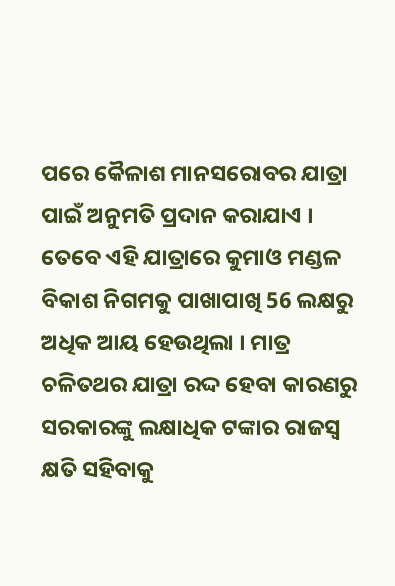ପରେ କୈଳାଶ ମାନସରୋବର ଯାତ୍ରା ପାଇଁ ଅନୁମତି ପ୍ରଦାନ କରାଯାଏ ।
ତେବେ ଏହି ଯାତ୍ରାରେ କୁମାଓ ମଣ୍ଡଳ ବିକାଶ ନିଗମକୁ ପାଖାପାଖି 56 ଲକ୍ଷରୁ ଅଧିକ ଆୟ ହେଉଥିଲା । ମାତ୍ର ଚଳିତଥର ଯାତ୍ରା ରଦ୍ଦ ହେବା କାରଣରୁ ସରକାରଙ୍କୁ ଲକ୍ଷାଧିକ ଟଙ୍କାର ରାଜସ୍ୱ କ୍ଷତି ସହିବାକୁ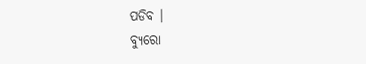ପଡିବ ।
ବ୍ୟୁରୋ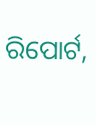ରିପୋର୍ଟ,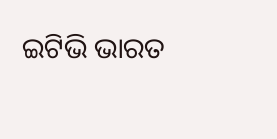ଇଟିଭି ଭାରତ